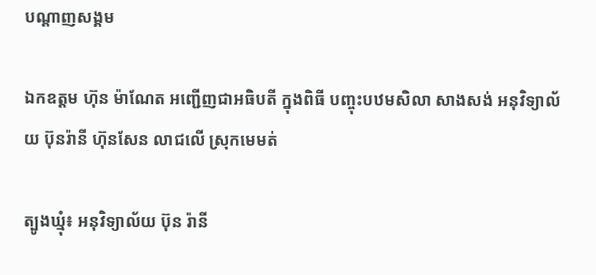បណ្តាញសង្គម

ឯកឧត្តម ហ៊ុន ម៉ាណែត អញ្ជើញជាអធិបតី ក្នុងពិធី បញ្ចុះបឋមសិលា សាងសង់ អនុវិទ្យាល័យ ប៊ុនរ៉ានី ហ៊ុនសែន លាជលើ ស្រុកមេមត់

ត្បូងឃ្មុំ៖ អនុវិទ្យាល័យ ប៊ុន រ៉ានី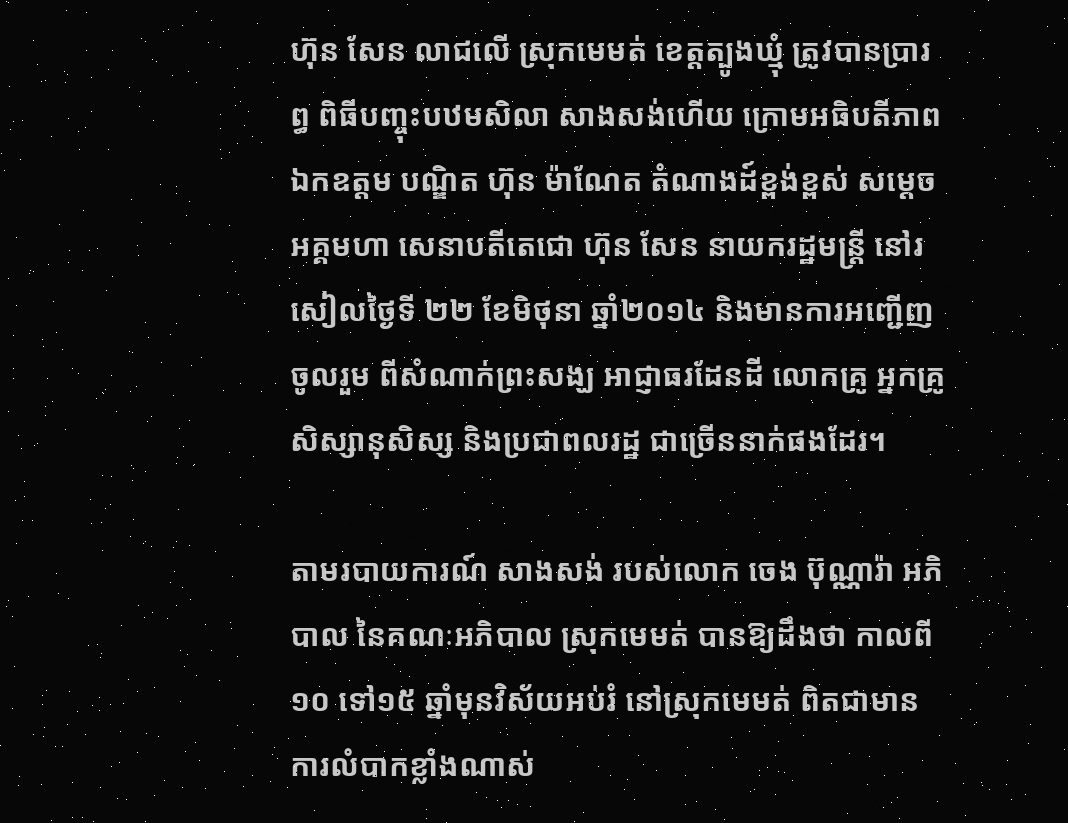ហ៊ុន សែន លាជលើ ស្រុកមេមត់ ខេត្តត្បូងឃ្មុំ ត្រូវបានប្រារព្ធ ពិធីបញ្ចុះបឋមសិលា សាងសង់ហើយ ក្រោមអធិបតីភាព ឯកឧត្តម បណ្ឌិត ហ៊ុន ម៉ាណែត តំណាងដ៍ខ្ពង់ខ្ពស់ សម្តេចអគ្គមហា សេនាបតីតេជោ ហ៊ុន សែន នាយករដ្ឋមន្រ្តី នៅរសៀលថ្ងៃទី ២២ ខែមិថុនា ឆ្នាំ២០១៤ និងមានការអញ្ជើញចូលរួម ពីសំណាក់ព្រះសង្ឃ អាជ្ញាធរដែនដី លោកគ្រូ អ្នកគ្រូ សិស្សានុសិស្ស និងប្រជាពលរដ្ឋ ជាច្រើននាក់ផងដែរ។

តាមរបាយការណ៍ សាងសង់ របស់លោក ចេង ប៊ុណ្ណារ៉ា អភិបាល នៃគណៈអភិបាល ស្រុកមេមត់ បានឱ្យដឹងថា កាលពី១០ ទៅ១៥ ឆ្នាំមុនវិស័យអប់រំ នៅស្រុកមេមត់ ពិតជាមាន ការលំបាកខ្លាំងណាស់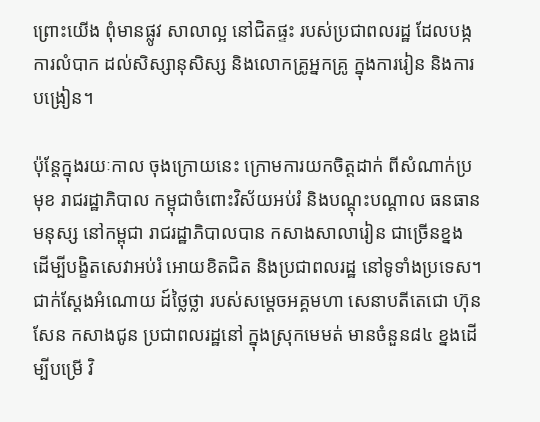ព្រោះយើង ពុំមានផ្លូវ សាលាល្អ នៅជិតផ្ទះ របស់ប្រជាពលរដ្ឋ ដែលបង្កការលំបាក ដល់សិស្សានុសិស្ស និងលោកគ្រូអ្នកគ្រូ ក្នុងការរៀន និងការបង្រៀន។

ប៉ុន្តែក្នុងរយៈកាល ចុងក្រោយនេះ ក្រោមការយកចិត្តដាក់ ពីសំណាក់ប្រមុខ រាជរដ្ឋាភិបាល កម្ពុជាចំពោះវិស័យអប់រំ និងបណ្តុះបណ្តាល ធនធានមនុស្ស នៅកម្ពុជា រាជរដ្ឋាភិបាលបាន កសាងសាលារៀន ជាច្រើនខ្នង ដើម្បីបង្ខិតសេវាអប់រំ អោយខិតជិត និងប្រជាពលរដ្ឋ នៅទូទាំងប្រទេស។ ជាក់ស្តែងអំណោយ ដ៍ថ្លៃថ្លា របស់សម្តេចអគ្គមហា សេនាបតីតេជោ ហ៊ុន សែន កសាងជូន ប្រជាពលរដ្ឋនៅ ក្នុងស្រុកមេមត់ មានចំនួន៨៤ ខ្នងដើម្បីបម្រើ វិ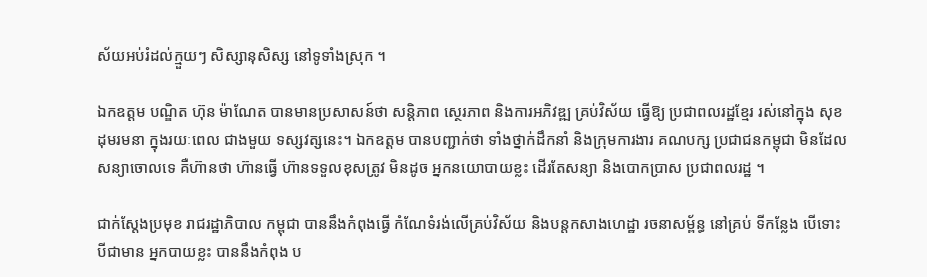ស័យអប់រំដល់ក្មួយៗ សិស្សានុសិស្ស នៅទូទាំងស្រុក ។

ឯកឧត្តម បណ្ឌិត ហ៊ុន ម៉ាណែត បានមានប្រសាសន៍ថា សន្តិភាព ស្ថេរភាព និងការអភិវឌ្ឍ គ្រប់វិស័យ ធ្វើឱ្យ ប្រជាពលរដ្ឋខ្មែរ រស់នៅក្នុង សុខដុមរមនា ក្នុងរយៈពេល ជាងមួយ ទស្សវត្សនេះ។ ឯកឧត្តម បានបញ្ជាក់ថា ទាំងថ្នាក់ដឹកនាំ និងក្រុមការងារ គណបក្ស ប្រជាជនកម្ពុជា មិនដែលសន្យាចោលទេ គឺហ៊ានថា ហ៊ានធ្វើ ហ៊ានទទួលខុសត្រូវ មិនដូច អ្នកនយោបាយខ្លះ ដើរតែសន្យា និងបោកប្រាស ប្រជាពលរដ្ឋ ។

ជាក់ស្តែងប្រមុខ រាជរដ្ឋាភិបាល កម្ពុជា បាននឹងកំពុងធ្វើ កំណែទំរង់លើគ្រប់វិស័យ និងបន្តកសាងហេដ្ឋា រចនាសម្ព័ន្ធ នៅគ្រប់ ទីកន្លែង បើទោះបីជាមាន អ្នកបាយខ្លះ បាននឹងកំពុង ប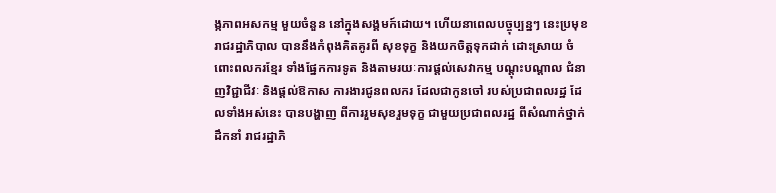ង្កភាពអសកម្ម មួយចំនួន នៅក្នុងសង្គមក៍ដោយ។ ហើយនាពេលបច្ចុប្បន្នៗ នេះប្រមុខរាជរដ្ឋាភិបាល បាននឹងកំពុងគិតគូរពី សុខទុក្ខ និងយកចិត្តទុកដាក់ ដោះស្រាយ ចំពោះពលករខ្មែរ ទាំងផ្នែកការទូត និងតាមរយៈការផ្តល់សេវាកម្ម បណ្តុះបណ្តាល ជំនាញវិជ្ជាជីវៈ និងផ្តល់ឱកាស ការងារជូនពលករ ដែលជាកូនចៅ របស់ប្រជាពលរដ្ឋ ដែលទាំងអស់នេះ បានបង្ហាញ ពីការរួមសុខរួមទុក្ខ ជាមួយប្រជាពលរដ្ឋ ពីសំណាក់ថ្នាក់ដឹកនាំ រាជរដ្ឋាភិ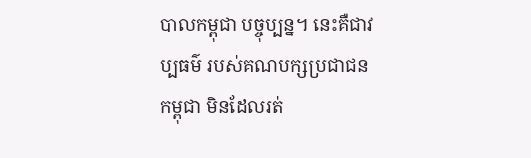បាលកម្ពុជា បច្ចុប្បន្ន។ នេះគឺជាវប្បធម៌ របស់គណបក្សប្រជាជនកម្ពុជា មិនដែលរត់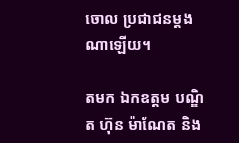ចោល ប្រជាជនម្តងណាឡើយ។

តមក ឯកឧត្តម បណ្ឌិត ហ៊ុន ម៉ាណែត និង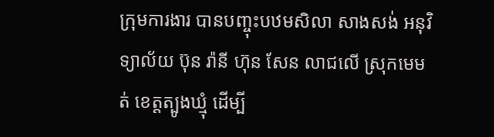ក្រុមការងារ បានបញ្ចុះបឋមសិលា សាងសង់ អនុវិទ្យាល័យ ប៊ុន រ៉ានី ហ៊ុន សែន លាជលើ ស្រុកមេមត់ ខេត្តត្បូងឃ្មុំ ដើម្បី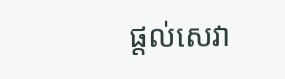ផ្តល់សេវា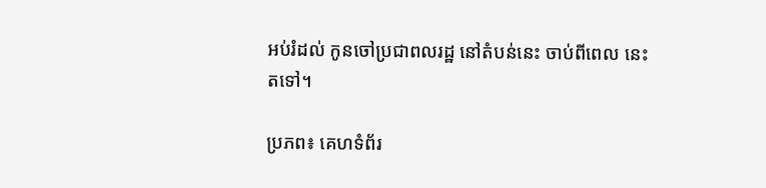អប់រំដល់ កូនចៅប្រជាពលរដ្ឋ នៅតំបន់នេះ ចាប់ពីពេល នេះតទៅ។

ប្រភព៖ គេហទំព័រ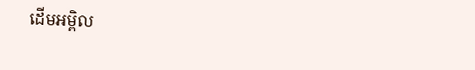ដើមអម្ពិល